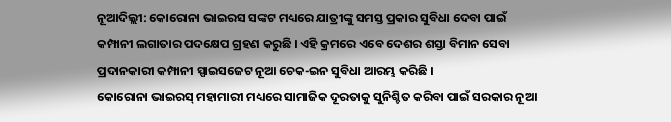ନୂଆଦିଲ୍ଲୀ: କୋରୋନା ଭାଇରସ ସଙ୍କଟ ମଧ୍ୟରେ ଯାତ୍ରୀଙ୍କୁ ସମସ୍ତ ପ୍ରକାର ସୁବିଧା ଦେବା ପାଇଁ କମ୍ପାନୀ ଲଗାତାର ପଦକ୍ଷେପ ଗ୍ରହଣ କରୁଛି । ଏହି କ୍ରମରେ ଏବେ ଦେଶର ଶସ୍ତା ବିମାନ ସେବା ପ୍ରଦାନକାରୀ କମ୍ପାନୀ ସ୍ପାଇସଜେଟ ନୂଆ ଚେକ-ଇନ ସୁବିଧା ଆରମ୍ଭ କରିଛି ।
କୋରୋନା ଭାଇରସ୍ ମହାମାରୀ ମଧ୍ୟରେ ସାମାଜିକ ଦୂରତାକୁ ସୁନିଶ୍ଚିତ କରିବା ପାଇଁ ସରକାର ନୂଆ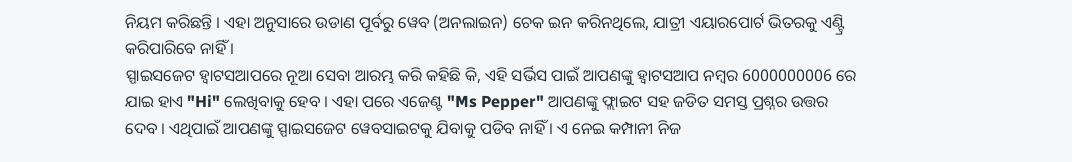ନିୟମ କରିଛନ୍ତି । ଏହା ଅନୁସାରେ ଉଡାଣ ପୂର୍ବରୁ ୱେବ (ଅନଲାଇନ) ଚେକ ଇନ କରିନଥିଲେ, ଯାତ୍ରୀ ଏୟାରପୋର୍ଟ ଭିତରକୁ ଏଣ୍ଟ୍ରି କରିପାରିବେ ନାହିଁ ।
ସ୍ପାଇସଜେଟ ହ୍ବାଟସଆପରେ ନୂଆ ସେବା ଆରମ୍ଭ କରି କହିଛି କି, ଏହି ସର୍ଭିସ ପାଇଁ ଆପଣଙ୍କୁ ହ୍ବାଟସଆପ ନମ୍ବର 6000000006 ରେ ଯାଇ ହାଏ "Hi" ଲେଖିବାକୁ ହେବ । ଏହା ପରେ ଏଜେଣ୍ଟ "Ms Pepper" ଆପଣଙ୍କୁ ଫ୍ଲାଇଟ ସହ ଜଡିତ ସମସ୍ତ ପ୍ରଶ୍ନର ଉତ୍ତର ଦେବ । ଏଥିପାଇଁ ଆପଣଙ୍କୁ ସ୍ପାଇସଜେଟ ୱେବସାଇଟକୁ ଯିବାକୁ ପଡିବ ନାହିଁ । ଏ ନେଇ କମ୍ପାନୀ ନିଜ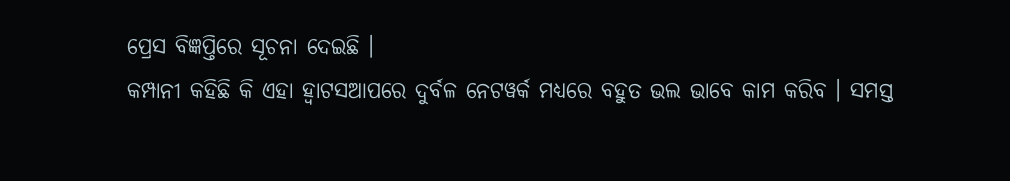ପ୍ରେସ ବିଜ୍ଞପ୍ତିରେ ସୂଚନା ଦେଇଛି ।
କମ୍ପାନୀ କହିଛି କି ଏହା ହ୍ବାଟସଆପରେ ଦୁର୍ବଳ ନେଟୱର୍କ ମଧ୍ୟରେ ବହୁତ ଭଲ ଭାବେ କାମ କରିବ । ସମସ୍ତ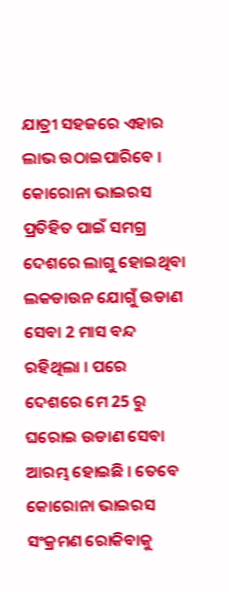ଯାତ୍ରୀ ସହଜରେ ଏହାର ଲାଭ ଉଠାଇପାରିବେ ।
କୋରୋନା ଭାଇରସ ପ୍ରତିହିତ ପାଇଁ ସମଗ୍ର ଦେଶରେ ଲାଗୁ ହୋଇଥିବା ଲକଡାଉନ ଯୋଗୁଁ ଉଡାଣ ସେବା 2 ମାସ ବନ୍ଦ ରହିଥିଲା । ପରେ ଦେଶରେ ମେ 25 ରୁ ଘରୋଇ ଉଡାଣ ସେବା ଆରମ୍ଭ ହୋଇଛି । ତେବେ କୋରୋନା ଭାଇରସ ସଂକ୍ରମଣ ରୋକିବାକୁ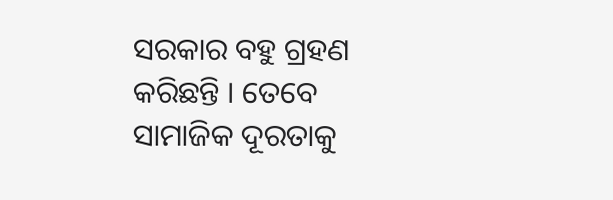ସରକାର ବହୁ ଗ୍ରହଣ କରିଛନ୍ତି । ତେବେ ସାମାଜିକ ଦୂରତାକୁ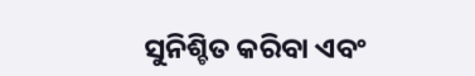ସୁନିଶ୍ଚିତ କରିବା ଏବଂ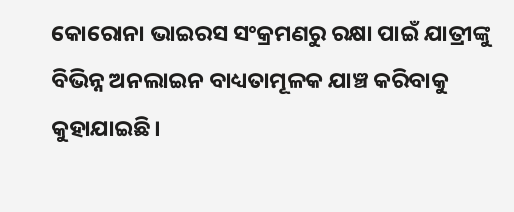କୋରୋନା ଭାଇରସ ସଂକ୍ରମଣରୁ ରକ୍ଷା ପାଇଁ ଯାତ୍ରୀଙ୍କୁ ବିଭିନ୍ନ ଅନଲାଇନ ବାଧ୍ୟତାମୂଳକ ଯାଞ୍ଚ କରିବାକୁ କୁହାଯାଇଛି।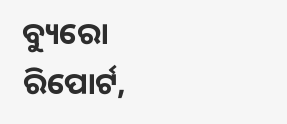ବ୍ୟୁରୋ ରିପୋର୍ଟ,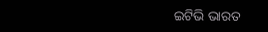ଇଟିଭି ଭାରତ